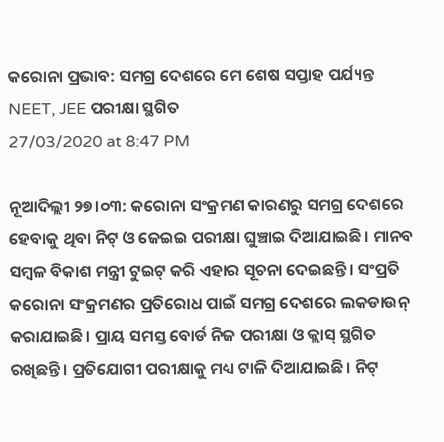କରୋନା ପ୍ରଭାବ: ସମଗ୍ର ଦେଶରେ ମେ ଶେଷ ସପ୍ତାହ ପର୍ଯ୍ୟନ୍ତ NEET, JEE ପରୀକ୍ଷା ସ୍ଥଗିତ
27/03/2020 at 8:47 PM

ନୂଆଦିଲ୍ଲୀ ୨୭।୦୩: କରୋନା ସଂକ୍ରମଣ କାରଣରୁ ସମଗ୍ର ଦେଶରେ ହେବାକୁ ଥିବା ନିଟ୍ ଓ ଜେଇଇ ପରୀକ୍ଷା ଘୁଞ୍ଚାଇ ଦିଆଯାଇଛି। ମାନବ ସମ୍ବଳ ବିକାଶ ମନ୍ତ୍ରୀ ଟୁଇଟ୍ କରି ଏହାର ସୂଚନା ଦେଇଛନ୍ତି। ସଂପ୍ରତି କରୋନା ସଂକ୍ରମଣର ପ୍ରତିରୋଧ ପାଇଁ ସମଗ୍ର ଦେଶରେ ଲକଡାଉନ୍ କରାଯାଇଛି। ପ୍ରାୟ ସମସ୍ତ ବୋର୍ଡ ନିଜ ପରୀକ୍ଷା ଓ କ୍ଲାସ୍ ସ୍ଥଗିତ ରଖିଛନ୍ତି। ପ୍ରତିଯୋଗୀ ପରୀକ୍ଷାକୁ ମଧ୍ୟ ଟାଳି ଦିଆଯାଇଛି। ନିଟ୍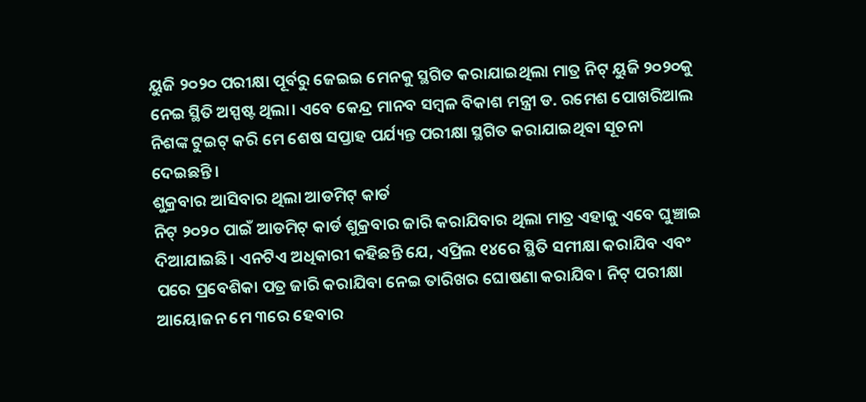ୟୁଜି ୨୦୨୦ ପରୀକ୍ଷା ପୂର୍ବରୁ ଜେଇଇ ମେନକୁ ସ୍ଥଗିତ କରାଯାଇଥିଲା ମାତ୍ର ନିଟ୍ ୟୁଜି ୨୦୨୦କୁ ନେଇ ସ୍ଥିତି ଅସ୍ପଷ୍ଟ ଥିଲା। ଏବେ କେନ୍ଦ୍ର ମାନବ ସମ୍ବଳ ବିକାଶ ମନ୍ତ୍ରୀ ଡ. ରମେଶ ପୋଖରିଆଲ ନିଶଙ୍କ ଟୁଇଟ୍ କରି ମେ ଶେଷ ସପ୍ତାହ ପର୍ଯ୍ୟନ୍ତ ପରୀକ୍ଷା ସ୍ଥଗିତ କରାଯାଇଥିବା ସୂଚନା ଦେଇଛନ୍ତି।
ଶୁକ୍ରବାର ଆସିବାର ଥିଲା ଆଡମିଟ୍ କାର୍ଡ
ନିଟ୍ ୨୦୨୦ ପାଇଁ ଆଡମିଟ୍ କାର୍ଡ ଶୁକ୍ରବାର ଜାରି କରାଯିବାର ଥିଲା ମାତ୍ର ଏହାକୁ ଏବେ ଘୁଞ୍ଚାଇ ଦିଆଯାଇଛି। ଏନଟିଏ ଅଧିକାରୀ କହିଛନ୍ତି ଯେ, ଏପ୍ରିଲ ୧୪ରେ ସ୍ଥିତି ସମୀକ୍ଷା କରାଯିବ ଏବଂ ପରେ ପ୍ରବେଶିକା ପତ୍ର ଜାରି କରାଯିବା ନେଇ ତାରିଖର ଘୋଷଣା କରାଯିବ। ନିଟ୍ ପରୀକ୍ଷା ଆୟୋଜନ ମେ ୩ରେ ହେବାର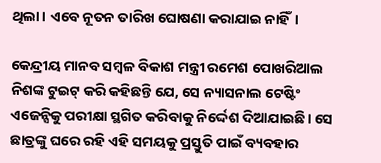ଥିଲା। ଏବେ ନୂତନ ତାରିଖ ଘୋଷଣା କରାଯାଇ ନାହିଁ।

କେନ୍ଦ୍ରୀୟ ମାନବ ସମ୍ବଳ ବିକାଶ ମନ୍ତ୍ରୀ ରମେଶ ପୋଖରିଆଲ ନିଶଙ୍କ ଟୁଇଟ୍ କରି କହିଛନ୍ତି ଯେ, ସେ ନ୍ୟାସନାଲ ଟେଷ୍ଟିଂ ଏଜେନ୍ସିକୁ ପରୀକ୍ଷା ସ୍ଥଗିତ କରିବାକୁ ନିର୍ଦ୍ଦେଶ ଦିଆଯାଇଛି। ସେ ଛାତ୍ରଙ୍କୁ ଘରେ ରହି ଏହି ସମୟକୁ ପ୍ରସ୍ତୁତି ପାଇଁ ବ୍ୟବହାର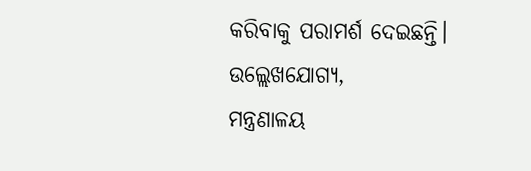କରିବାକୁ ପରାମର୍ଶ ଦେଇଛନ୍ତି।
ଉଲ୍ଲେଖଯୋଗ୍ୟ,
ମନ୍ତ୍ରଣାଳୟ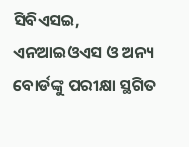ସିବିଏସଇ, ଏନଆଇଓଏସ ଓ ଅନ୍ୟ ବୋର୍ଡଙ୍କୁ ପରୀକ୍ଷା ସ୍ଥଗିତ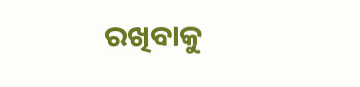ରଖିବାକୁ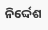ନିର୍ଦ୍ଦେଶ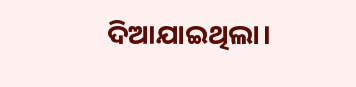ଦିଆଯାଇଥିଲା।